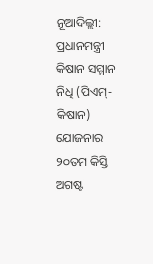ନୂଆଦିଲ୍ଲୀ: ପ୍ରଧାନମନ୍ତ୍ରୀ କିଷାନ ସମ୍ମାନ ନିଧି (ପିଏମ୍-କିଷାନ) ଯୋଜନାର ୨୦ତମ କିସ୍ତି ଅଗଷ୍ଟ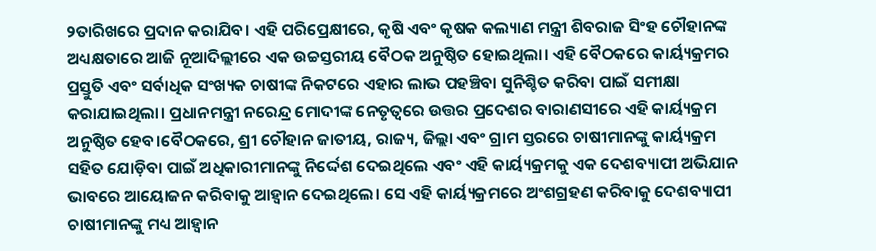୨ତାରିଖରେ ପ୍ରଦାନ କରାଯିବ। ଏହି ପରିପ୍ରେକ୍ଷୀରେ, କୃଷି ଏବଂ କୃଷକ କଲ୍ୟାଣ ମନ୍ତ୍ରୀ ଶିବରାଜ ସିଂହ ଚୌହାନଙ୍କ ଅଧ୍ୟକ୍ଷତାରେ ଆଜି ନୂଆଦିଲ୍ଲୀରେ ଏକ ଉଚ୍ଚସ୍ତରୀୟ ବୈଠକ ଅନୁଷ୍ଠିତ ହୋଇଥିଲା। ଏହି ବୈଠକରେ କାର୍ୟ୍ୟକ୍ରମର ପ୍ରସ୍ତୁତି ଏବଂ ସର୍ବାଧିକ ସଂଖ୍ୟକ ଚାଷୀଙ୍କ ନିକଟରେ ଏହାର ଲାଭ ପହଞ୍ଚିବା ସୁନିଶ୍ଚିତ କରିବା ପାଇଁ ସମୀକ୍ଷା କରାଯାଇଥିଲା। ପ୍ରଧାନମନ୍ତ୍ରୀ ନରେନ୍ଦ୍ର ମୋଦୀଙ୍କ ନେତୃତ୍ୱରେ ଉତ୍ତର ପ୍ରଦେଶର ବାରାଣସୀରେ ଏହି କାର୍ୟ୍ୟକ୍ରମ ଅନୁଷ୍ଠିତ ହେବ।ବୈଠକରେ, ଶ୍ରୀ ଚୌହାନ ଜାତୀୟ, ରାଜ୍ୟ, ଜିଲ୍ଲା ଏବଂ ଗ୍ରାମ ସ୍ତରରେ ଚାଷୀମାନଙ୍କୁ କାର୍ୟ୍ୟକ୍ରମ ସହିତ ଯୋଡ଼ିବା ପାଇଁ ଅଧିକାରୀମାନଙ୍କୁ ନିର୍ଦ୍ଦେଶ ଦେଇଥିଲେ ଏବଂ ଏହି କାର୍ୟ୍ୟକ୍ରମକୁ ଏକ ଦେଶବ୍ୟାପୀ ଅଭିଯାନ ଭାବରେ ଆୟୋଜନ କରିବାକୁ ଆହ୍ୱାନ ଦେଇଥିଲେ। ସେ ଏହି କାର୍ୟ୍ୟକ୍ରମରେ ଅଂଶଗ୍ରହଣ କରିବାକୁ ଦେଶବ୍ୟାପୀ ଚାଷୀମାନଙ୍କୁ ମଧ୍ୟ ଆହ୍ୱାନ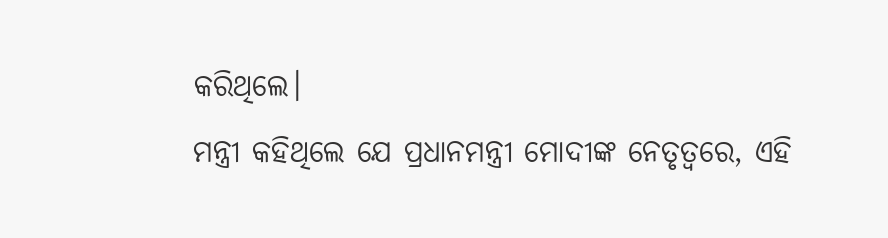କରିଥିଲେ।
ମନ୍ତ୍ରୀ କହିଥିଲେ ଯେ ପ୍ରଧାନମନ୍ତ୍ରୀ ମୋଦୀଙ୍କ ନେତୃତ୍ୱରେ, ଏହି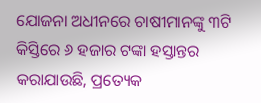ଯୋଜନା ଅଧୀନରେ ଚାଷୀମାନଙ୍କୁ ୩ଟି କିସ୍ତିରେ ୬ ହଜାର ଟଙ୍କା ହସ୍ତାନ୍ତର କରାଯାଉଛି, ପ୍ରତ୍ୟେକ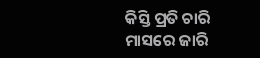କିସ୍ତି ପ୍ରତି ଚାରି ମାସରେ ଜାରି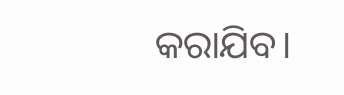କରାଯିବ।